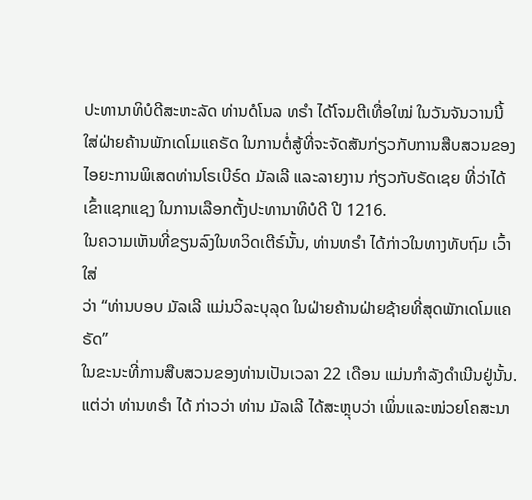ປະທານາທິບໍດີສະຫະລັດ ທ່ານດໍໂນລ ທຣຳ ໄດ້ໂຈມຕີເທື່ອໃໝ່ ໃນວັນຈັນວານນີ້
ໃສ່ຝ່າຍຄ້ານພັກເດໂມແຄຣັດ ໃນການຕໍ່ສູ້ທີ່ຈະຈັດສັນກ່ຽວກັບການສືບສວນຂອງ
ໄອຍະການພິເສດທ່ານໂຣເບີຣ໌ດ ມັລເລີ ແລະລາຍງານ ກ່ຽວກັບຣັດເຊຍ ທີ່ວ່າໄດ້
ເຂົ້າແຊກແຊງ ໃນການເລືອກຕັ້ງປະທານາທິບໍດີ ປີ 1216.
ໃນຄວາມເຫັນທີ່ຂຽນລົງໃນທວິດເຕີຣ໌ນັ້ນ, ທ່ານທຣຳ ໄດ້ກ່າວໃນທາງທັບຖົມ ເວົ້າໃສ່
ວ່າ “ທ່ານບອບ ມັລເລີ ແມ່ນວິລະບຸລຸດ ໃນຝ່າຍຄ້ານຝ່າຍຊ້າຍທີ່ສຸດພັກເດໂມແຄຣັດ”
ໃນຂະນະທີ່ການສືບສວນຂອງທ່ານເປັນເວລາ 22 ເດືອນ ແມ່ນກຳລັງດຳເນີນຢູ່ນັ້ນ.
ແຕ່ວ່າ ທ່ານທຣຳ ໄດ້ ກ່າວວ່າ ທ່ານ ມັລເລີ ໄດ້ສະຫຼຸບວ່າ ເພິ່ນແລະໜ່ວຍໂຄສະນາ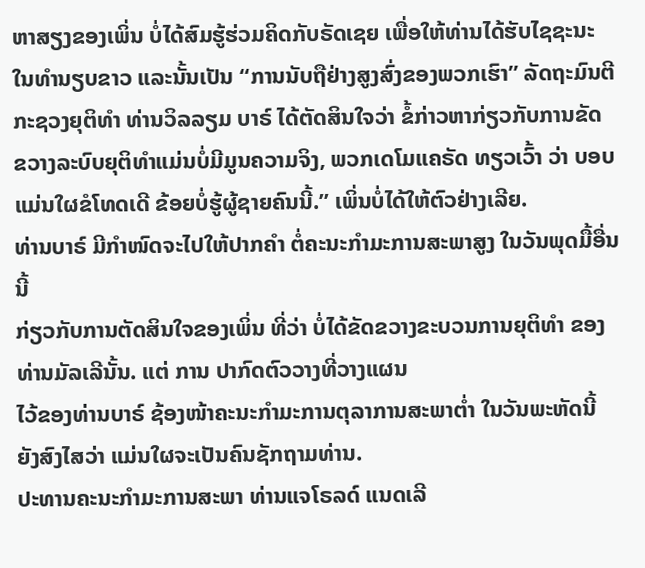ຫາສຽງຂອງເພິ່ນ ບໍ່ໄດ້ສົມຮູ້ຮ່ວມຄິດກັບຣັດເຊຍ ເພື່ອໃຫ້ທ່ານໄດ້ຮັບໄຊຊະນະ
ໃນທຳນຽບຂາວ ແລະນັ້ນເປັນ “ການນັບຖືຢ່າງສູງສົ່ງຂອງພວກເຮົາ” ລັດຖະມົນຕີ
ກະຊວງຍຸຕິທຳ ທ່ານວິລລຽມ ບາຣ໌ ໄດ້ຕັດສິນໃຈວ່າ ຂໍ້ກ່າວຫາກ່ຽວກັບການຂັດ
ຂວາງລະບົບຍຸຕິທຳແມ່ນບໍ່ມີມູນຄວາມຈິງ, ພວກເດໂມແຄຣັດ ທຽວເວົ້າ ວ່າ ບອບ
ແມ່ນໃຜຂໍໂທດເດີ ຂ້ອຍບໍ່ຮູ້ຜູ້ຊາຍຄົນນີ້.” ເພິ່ນບໍ່ໄດ້ໃຫ້ຕົວຢ່າງເລີຍ.
ທ່ານບາຣ໌ ມີກຳໜົດຈະໄປໃຫ້ປາກຄຳ ຕໍ່ຄະນະກຳມະການສະພາສູງ ໃນວັນພຸດມື້ອື່ນນີ້
ກ່ຽວກັບການຕັດສິນໃຈຂອງເພິ່ນ ທີ່ວ່າ ບໍ່ໄດ້ຂັດຂວາງຂະບວນການຍຸຕິທຳ ຂອງທ່ານມັລເລີນັ້ນ. ແຕ່ ການ ປາກົດຕົວວາງທີ່ວາງແຜນ
ໄວ້ຂອງທ່ານບາຣ໌ ຊ້ອງໜ້າຄະນະກຳມະການຕຸລາການສະພາຕ່ຳ ໃນວັນພະຫັດນີ້
ຍັງສົງໄສວ່າ ແມ່ນໃຜຈະເປັນຄົນຊັກຖາມທ່ານ.
ປະທານຄະນະກຳມະການສະພາ ທ່ານແຈໂຣລດ໌ ແນດເລີ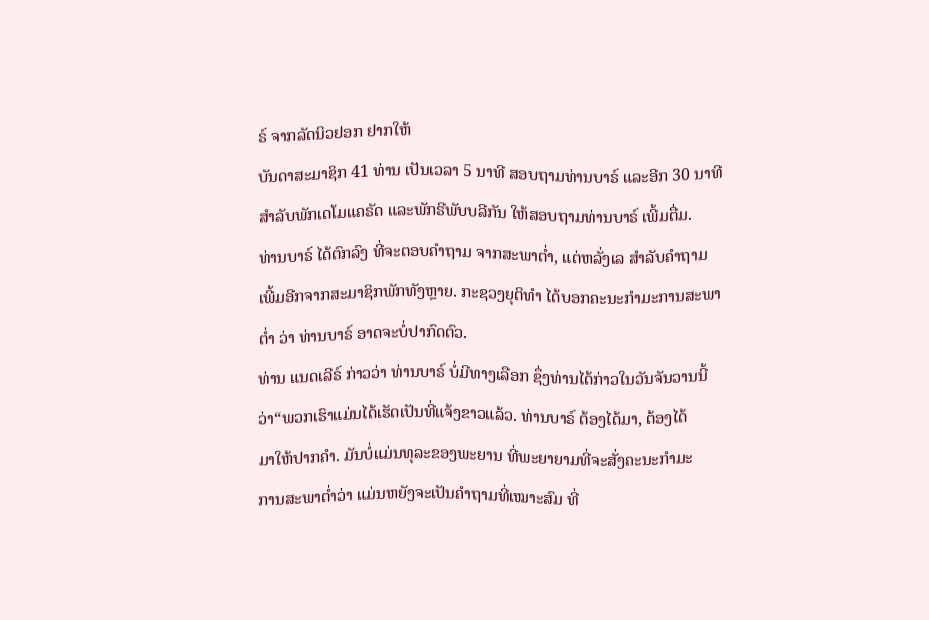ຣ໌ ຈາກລັດນິວຢອກ ຢາກໃຫ້
ບັນດາສະມາຊິກ 41 ທ່ານ ເປັນເວລາ 5 ນາທີ ສອບຖາມທ່ານບາຣ໌ ແລະອີກ 30 ນາທີ
ສຳລັບພັກເດໂມແຄຣັດ ແລະພັກຣີພັບບລີກັນ ໃຫ້ສອບຖາມທ່ານບາຣ໌ ເພີ້ມຕື່ມ.
ທ່ານບາຣ໌ ໄດ້ຕົກລົງ ທີ່ຈະຕອບຄຳຖາມ ຈາກສະພາຕ່ຳ, ແຕ່ຫລັ່ງເລ ສຳລັບຄຳຖາມ
ເພີ້ມອີກຈາກສະມາຊິກພັກທັງຫຼາຍ. ກະຊວງຍຸຕິທຳ ໄດ້ບອກຄະນະກຳມະການສະພາ
ຕ່ຳ ວ່າ ທ່ານບາຣ໌ ອາດຈະບໍ່ປາກົດຕົວ.
ທ່ານ ແນດເລີຣ໌ ກ່າວວ່າ ທ່ານບາຣ໌ ບໍ່ມີທາງເລືອກ ຊຶ່ງທ່ານໄດ້ກ່າວໃນວັນຈັນວານນີ້
ວ່າ“ພວກເຮົາແມ່ນໄດ້ເຮັດເປັນທີ່ແຈ້ງຂາວແລ້ວ. ທ່ານບາຣ໌ ຕ້ອງໄດ້ມາ, ຕ້ອງໄດ້
ມາໃຫ້ປາກຄຳ. ມັນບໍ່ແມ່ນທຸລະຂອງພະຍານ ທີ່ພະຍາຍາມທີ່ຈະສັ່ງຄະນະກຳມະ
ການສະພາຕໍ່າວ່າ ແມ່ນຫຍັງຈະເປັນຄຳຖາມທີ່ເໝາະສົມ ທີ່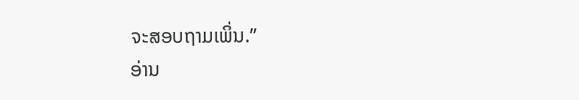ຈະສອບຖາມເພິ່ນ.”
ອ່ານ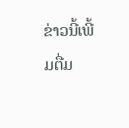ຂ່າວນີ້ເພີ້ມຕື່ມ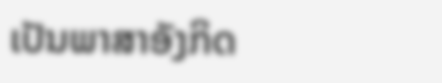ເປັນພາສາອັງກິດ